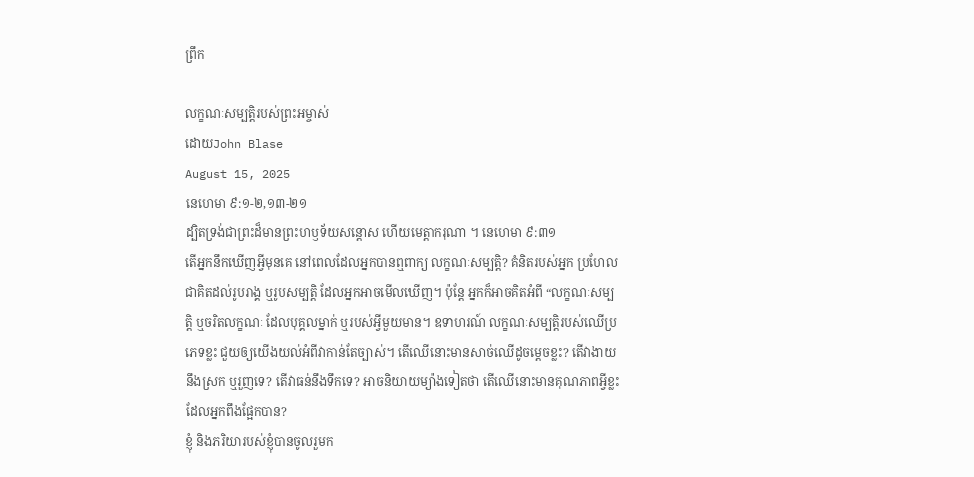ព្រឹក

លក្ខណៈសម្បត្តិរបស់ព្រះអម្ចាស់
ដោយJohn Blase
August 15, 2025
នេហេមា ៩:១-២,១៣-២១
ដ្បិតទ្រង់ជាព្រះដ៏មានព្រះហឫទ័យសន្ដោស ហើយមេត្តាករុណា ។ នេហេមា ៩:៣១
តើអ្នកនឹកឃើញអ្វីមុនគេ នៅពេលដែលអ្នកបានឮពាក្យ លក្ខណៈសម្បត្តិ? គំនិតរបស់អ្នក ប្រហែលជាគិតដល់រូបរាង្គ ឬរូបសម្បត្តិ ដែលអ្នកអាចមើលឃើញ។ ប៉ុន្តែ អ្នកក៏អាចគិតអំពី “លក្ខណៈសម្បត្តិ ឬចរិតលក្ខណៈ ដែលបុគ្គលម្នាក់ ឬរបស់អ្វីមួយមាន។ ឧទាហរណ៍ លក្ខណៈសម្បត្តិរបស់ឈើប្រភេទខ្លះ ជួយឲ្យយើងយល់អំពីវាកាន់តែច្បាស់។ តើឈើនោះមានសាច់ឈើដូចម្តេចខ្លះ? តើវាងាយនឹងស្រក ឬរួញទេ? តើវាធន់នឹងទឹកទេ? អាចនិយាយម្យ៉ាងទៀតថា តើឈើនោះមានគុណភាពអ្វីខ្លះ ដែលអ្នកពឹងផ្អែកបាន?
ខ្ញុំ និងភរិយារបស់ខ្ញុំបានចូលរួមក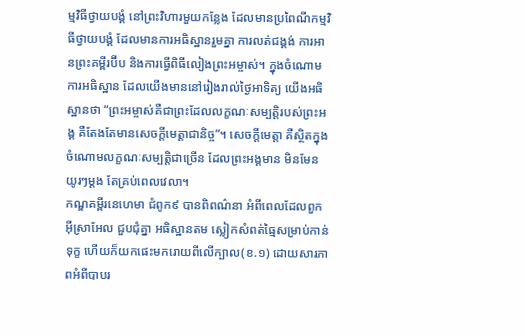ម្មវិធីថ្វាយបង្គំ នៅព្រះវិហារមួយកន្លែង ដែលមានប្រពៃណីកម្មវិធីថ្វាយបង្គំ ដែលមានការអធិស្ឋានរួមគ្នា ការលត់ជង្គង់ ការអានព្រះគម្ពីរប៊ីប និងការធ្វើពិធីលៀងព្រះអម្ចាស់។ ក្នុងចំណោមការអធិស្ឋាន ដែលយើងមាននៅរៀងរាល់ថ្ងៃអាទិត្យ យើងអធិស្ឋានថា “ព្រះអម្ចាស់គឺជាព្រះដែលលក្ខណៈសម្បត្តិរបស់ព្រះអង្គ គឺតែងតែមានសេចក្តីមេត្តាជានិច្ច”។ សេចក្តីមេត្តា គឺស្ថិតក្នុងចំណោមលក្ខណៈសម្បត្តិជាច្រើន ដែលព្រះអង្គមាន មិនមែនយូរៗម្តង តែគ្រប់ពេលវេលា។
កណ្ឌគម្ពីរនេហេមា ជំពូក៩ បានពិពណ៌នា អំពីពេលដែលពួកអ៊ីស្រាអែល ជួបជុំគ្នា អធិស្ឋានតម ស្លៀកសំពត់ធ្មៃសម្រាប់កាន់ទុក្ខ ហើយក៏យកផេះមករោយពីលើក្បាល(ខ.១) ដោយសារភាពអំពីបាបរ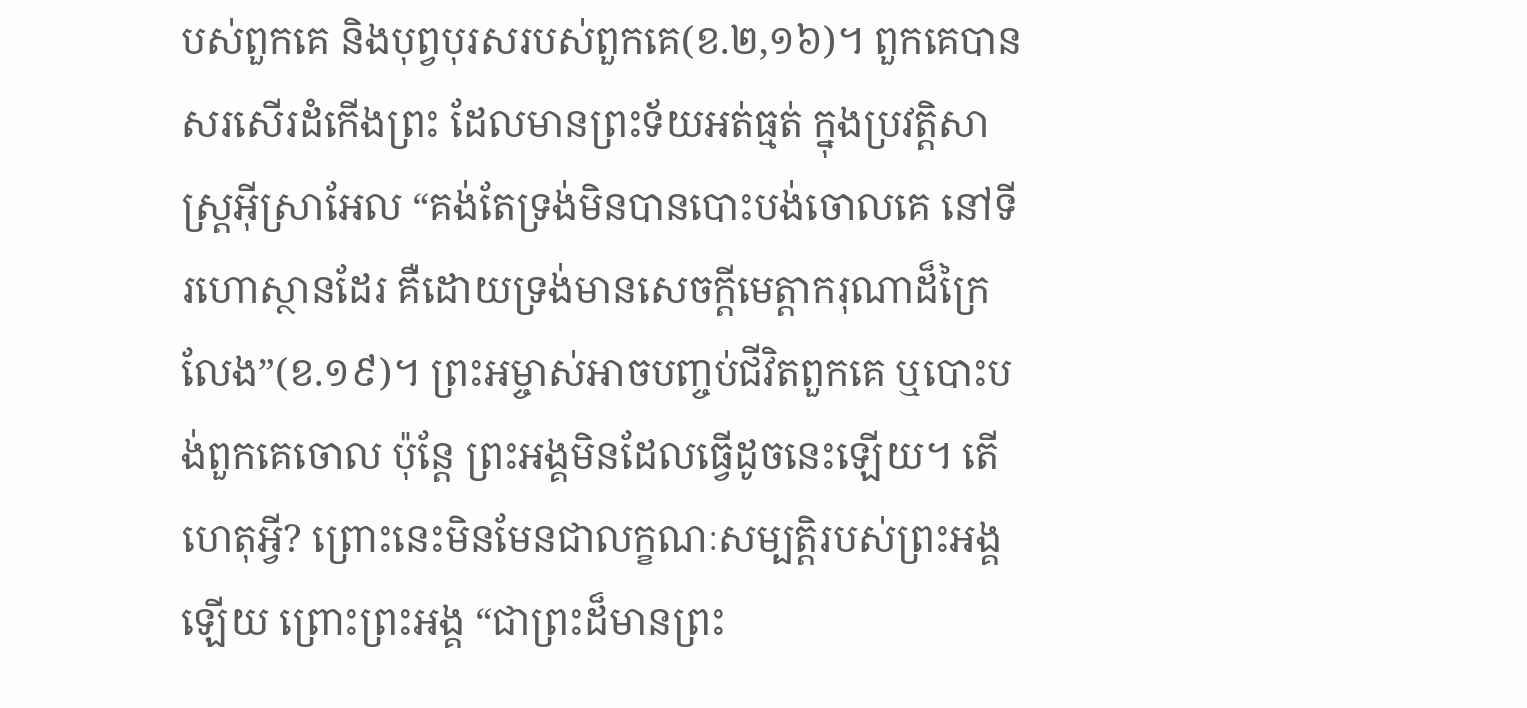បស់ពួកគេ និងបុព្វបុរសរបស់ពួកគេ(ខ.២,១៦)។ ពួកគេបានសរសើរដំកើងព្រះ ដែលមានព្រះទ័យអត់ធ្មត់ ក្នុងប្រវត្តិសាស្រ្តអ៊ីស្រាអែល “គង់តែទ្រង់មិនបានបោះបង់ចោលគេ នៅទីរហោស្ថានដែរ គឺដោយទ្រង់មានសេចក្ដីមេត្ដាករុណាដ៏ក្រៃលែង”(ខ.១៩)។ ព្រះអម្ចាស់អាចបញ្ចប់ជីវិតពួកគេ ឬបោះបង់ពួកគេចោល ប៉ុន្តែ ព្រះអង្គមិនដែលធ្វើដូចនេះឡើយ។ តើហេតុអ្វី? ព្រោះនេះមិនមែនជាលក្ខណៈសម្បត្តិរបស់ព្រះអង្គឡើយ ព្រោះព្រះអង្គ “ជាព្រះដ៏មានព្រះ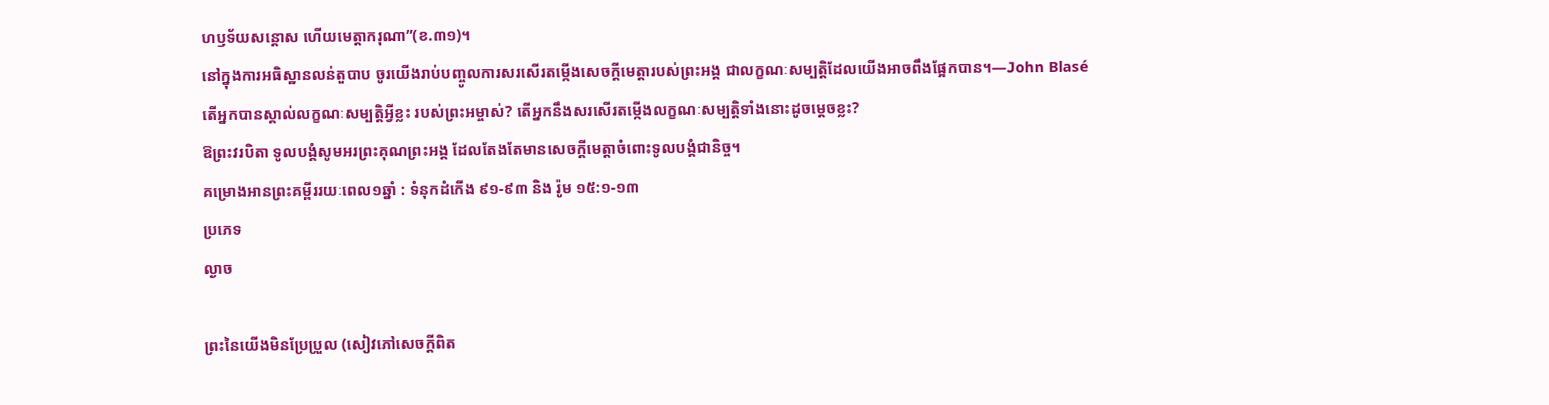ហឫទ័យសន្ដោស ហើយមេត្តាករុណា”(ខ.៣១)។
នៅក្នុងការអធិស្ឋានលន់តួបាប ចូរយើងរាប់បញ្ចូលការសរសើរតម្កើងសេចក្តីមេត្តារបស់ព្រះអង្គ ជាលក្ខណៈសម្បត្តិដែលយើងអាចពឹងផ្អែកបាន។—John Blasé
តើអ្នកបានស្គាល់លក្ខណៈសម្បត្តិអ្វីខ្លះ របស់ព្រះអម្ចាស់? តើអ្នកនឹងសរសើរតម្កើងលក្ខណៈសម្បត្តិទាំងនោះដូចម្តេចខ្លះ?
ឱព្រះវរបិតា ទូលបង្គំសូមអរព្រះគុណព្រះអង្គ ដែលតែងតែមានសេចក្តីមេត្តាចំពោះទូលបង្គំជានិច្ច។
គម្រោងអានព្រះគម្ពីររយៈពេល១ឆ្នាំ : ទំនុកដំកើង ៩១-៩៣ និង រ៉ូម ១៥:១-១៣
ប្រភេទ
ល្ងាច

ព្រះនៃយើងមិនប្រែប្រួល (សៀវភៅសេចក្ដីពិត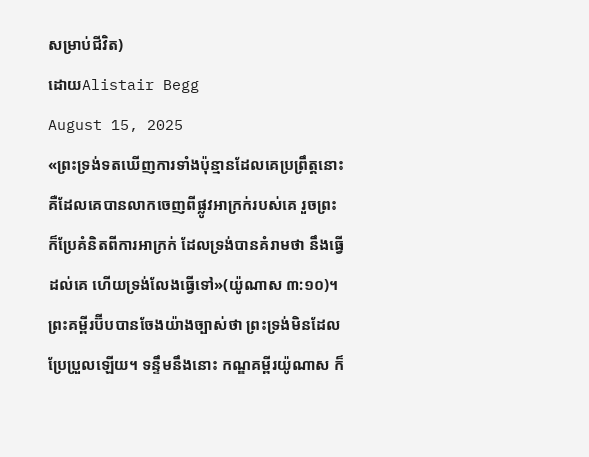សម្រាប់ជីវិត)
ដោយAlistair Begg
August 15, 2025
«ព្រះទ្រង់ទតឃើញការទាំងប៉ុន្មានដែលគេប្រព្រឹត្តនោះ គឺដែលគេបានលាកចេញពីផ្លូវអាក្រក់របស់គេ រួចព្រះក៏ប្រែគំនិតពីការអាក្រក់ ដែលទ្រង់បានគំរាមថា នឹងធ្វើដល់គេ ហើយទ្រង់លែងធ្វើទៅ»(យ៉ូណាស ៣:១០)។
ព្រះគម្ពីរប៊ីបបានចែងយ៉ាងច្បាស់ថា ព្រះទ្រង់មិនដែលប្រែប្រួលឡើយ។ ទន្ទឹមនឹងនោះ កណ្ឌគម្ពីរយ៉ូណាស ក៏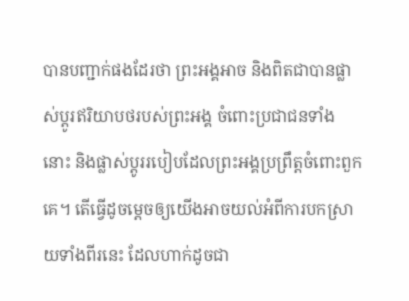បានបញ្ជាក់ផងដែរថា ព្រះអង្គអាច និងពិតជាបានផ្លាស់ប្ដូរឥរិយាបថរបស់ព្រះអង្គ ចំពោះប្រជាជនទាំងនោះ និងផ្លាស់ប្តូររបៀបដែលព្រះអង្គប្រព្រឹត្តចំពោះពួកគេ។ តើធ្វើដូចម្តេចឲ្យយើងអាចយល់អំពីការបកស្រាយទាំងពីរនេះ ដែលហាក់ដូចជា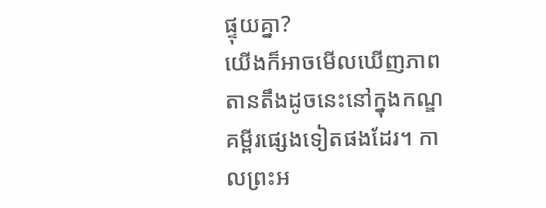ផ្ទុយគ្នា?
យើងក៏អាចមើលឃើញភាពតានតឹងដូចនេះនៅក្នុងកណ្ឌគម្ពីរផ្សេងទៀតផងដែរ។ កាលព្រះអ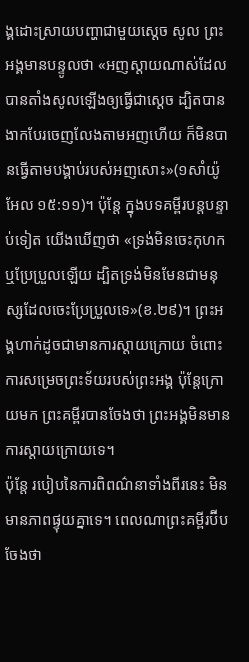ង្គដោះស្រាយបញ្ហាជាមួយស្តេច សូល ព្រះអង្គមានបន្ទូលថា «អញស្តាយណាស់ដែលបានតាំងសូលឡើងឲ្យធ្វើជាស្តេច ដ្បិតបានងាកបែរចេញលែងតាមអញហើយ ក៏មិនបានធ្វើតាមបង្គាប់របស់អញសោះ»(១សាំយ៉ូអែល ១៥:១១)។ ប៉ុន្តែ ក្នុងបទគម្ពីរបន្តបន្ទាប់ទៀត យើងឃើញថា «ទ្រង់មិនចេះកុហក ឬប្រែប្រួលឡើយ ដ្បិតទ្រង់មិនមែនជាមនុស្សដែលចេះប្រែប្រួលទេ»(ខ.២៩)។ ព្រះអង្គហាក់ដូចជាមានការស្តាយក្រោយ ចំពោះការសម្រេចព្រះទ័យរបស់ព្រះអង្គ ប៉ុន្តែក្រោយមក ព្រះគម្ពីរបានចែងថា ព្រះអង្គមិនមានការស្តាយក្រោយទេ។
ប៉ុន្តែ របៀបនៃការពិពណ៌នាទាំងពីរនេះ មិនមានភាពផ្ទុយគ្នាទេ។ ពេលណាព្រះគម្ពីរប៊ីបចែងថា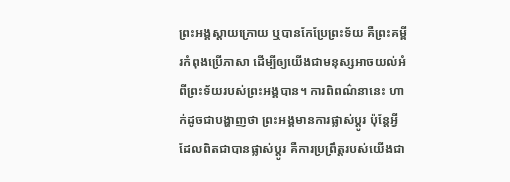ព្រះអង្គស្តាយក្រោយ ឬបានកែប្រែព្រះទ័យ គឺព្រះគម្ពីរកំពុងប្រើភាសា ដើម្បីឲ្យយើងជាមនុស្សអាចយល់អំពីព្រះទ័យរបស់ព្រះអង្គបាន។ ការពិពណ៌នានេះ ហាក់ដូចជាបង្ហាញថា ព្រះអង្គមានការផ្លាស់ប្តូរ ប៉ុន្តែអ្វីដែលពិតជាបានផ្លាស់ប្តូរ គឺការប្រព្រឹត្តរបស់យើងជា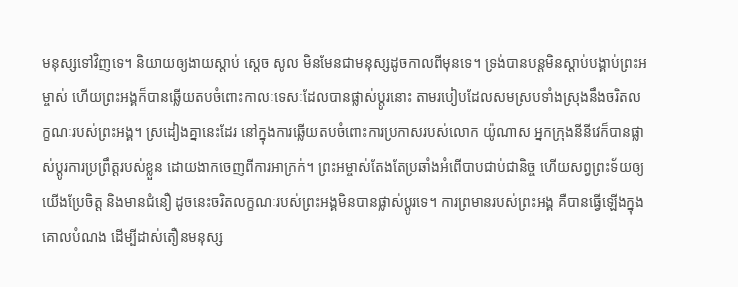មនុស្សទៅវិញទេ។ និយាយឲ្យងាយស្តាប់ ស្តេច សូល មិនមែនជាមនុស្សដូចកាលពីមុនទេ។ ទ្រង់បានបន្តមិនស្តាប់បង្គាប់ព្រះអម្ចាស់ ហើយព្រះអង្គក៏បានឆ្លើយតបចំពោះកាលៈទេសៈដែលបានផ្លាស់ប្តូរនោះ តាមរបៀបដែលសមស្របទាំងស្រុងនឹងចរិតលក្ខណៈរបស់ព្រះអង្គ។ ស្រដៀងគ្នានេះដែរ នៅក្នុងការឆ្លើយតបចំពោះការប្រកាសរបស់លោក យ៉ូណាស អ្នកក្រុងនីនីវេក៏បានផ្លាស់ប្តូរការប្រព្រឹត្តរបស់ខ្លួន ដោយងាកចេញពីការអាក្រក់។ ព្រះអម្ចាស់តែងតែប្រឆាំងអំពើបាបជាប់ជានិច្ច ហើយសព្វព្រះទ័យឲ្យយើងប្រែចិត្ត និងមានជំនឿ ដូចនេះចរិតលក្ខណៈរបស់ព្រះអង្គមិនបានផ្លាស់ប្តូរទេ។ ការព្រមានរបស់ព្រះអង្គ គឺបានធ្វើឡើងក្នុងគោលបំណង ដើម្បីដាស់តឿនមនុស្ស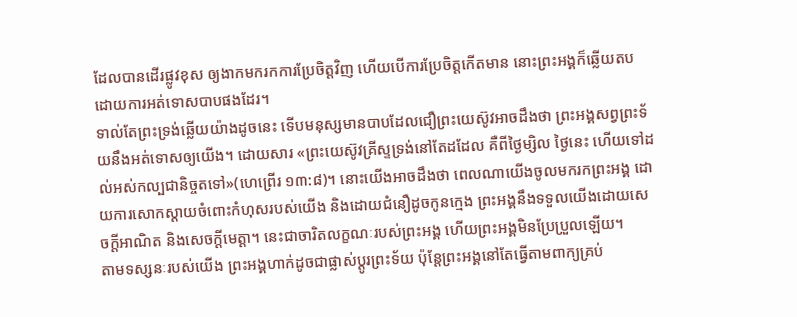ដែលបានដើរផ្លូវខុស ឲ្យងាកមករកការប្រែចិត្តវិញ ហើយបើការប្រែចិត្តកើតមាន នោះព្រះអង្គក៏ឆ្លើយតប ដោយការអត់ទោសបាបផងដែរ។
ទាល់តែព្រះទ្រង់ឆ្លើយយ៉ាងដូចនេះ ទើបមនុស្សមានបាបដែលជឿព្រះយេស៊ូវអាចដឹងថា ព្រះអង្គសព្វព្រះទ័យនឹងអត់ទោសឲ្យយើង។ ដោយសារ «ព្រះយេស៊ូវគ្រីស្ទទ្រង់នៅតែដដែល គឺពីថ្ងៃម្សិល ថ្ងៃនេះ ហើយទៅដល់អស់កល្បជានិច្ចតទៅ»(ហេព្រើរ ១៣:៨)។ នោះយើងអាចដឹងថា ពេលណាយើងចូលមករកព្រះអង្គ ដោយការសោកស្តាយចំពោះកំហុសរបស់យើង និងដោយជំនឿដូចកូនក្មេង ព្រះអង្គនឹងទទួលយើងដោយសេចក្តីអាណិត និងសេចក្តីមេត្តា។ នេះជាចារិតលក្ខណៈរបស់ព្រះអង្គ ហើយព្រះអង្គមិនប្រែប្រួលឡើយ។
តាមទស្សនៈរបស់យើង ព្រះអង្គហាក់ដូចជាផ្លាស់ប្តូរព្រះទ័យ ប៉ុន្តែព្រះអង្គនៅតែធ្វើតាមពាក្យគ្រប់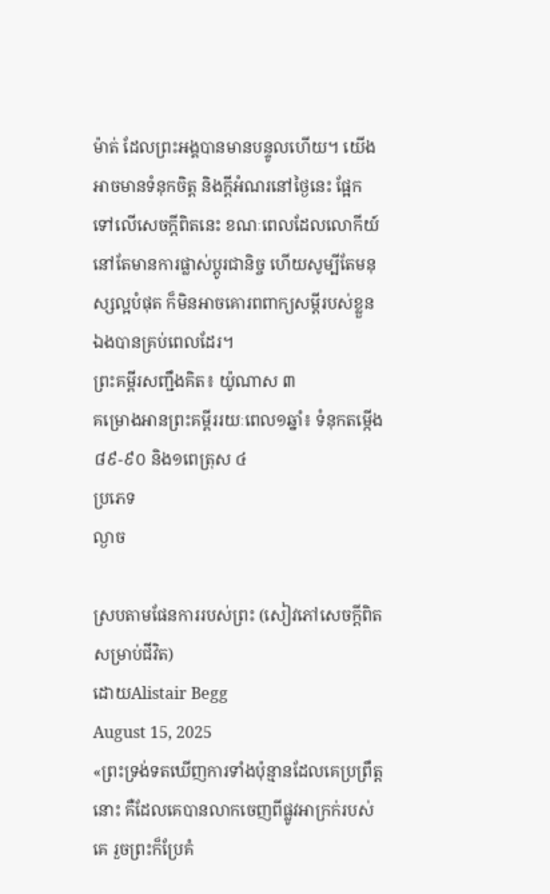ម៉ាត់ ដែលព្រះអង្គបានមានបន្ទូលហើយ។ យើងអាចមានទំនុកចិត្ត និងក្តីអំណរនៅថ្ងៃនេះ ផ្អែកទៅលើសេចក្តីពិតនេះ ខណៈពេលដែលលោកីយ៍នៅតែមានការផ្លាស់ប្តូរជានិច្ច ហើយសូម្បីតែមនុស្សល្អបំផុត ក៏មិនអាចគោរពពាក្យសម្ដីរបស់ខ្លួនឯងបានគ្រប់ពេលដែរ។
ព្រះគម្ពីរសញ្ជឹងគិត៖ យ៉ូណាស ៣
គម្រោងអានព្រះគម្ពីររយៈពេល១ឆ្នាំ៖ ទំនុកតម្កើង ៨៩-៩០ និង១ពេត្រុស ៤
ប្រភេទ
ល្ងាច

ស្របតាមផែនការរបស់ព្រះ (សៀវភៅសេចក្ដីពិតសម្រាប់ជីវិត)
ដោយAlistair Begg
August 15, 2025
«ព្រះទ្រង់ទតឃើញការទាំងប៉ុន្មានដែលគេប្រព្រឹត្តនោះ គឺដែលគេបានលាកចេញពីផ្លូវអាក្រក់របស់គេ រួចព្រះក៏ប្រែគំ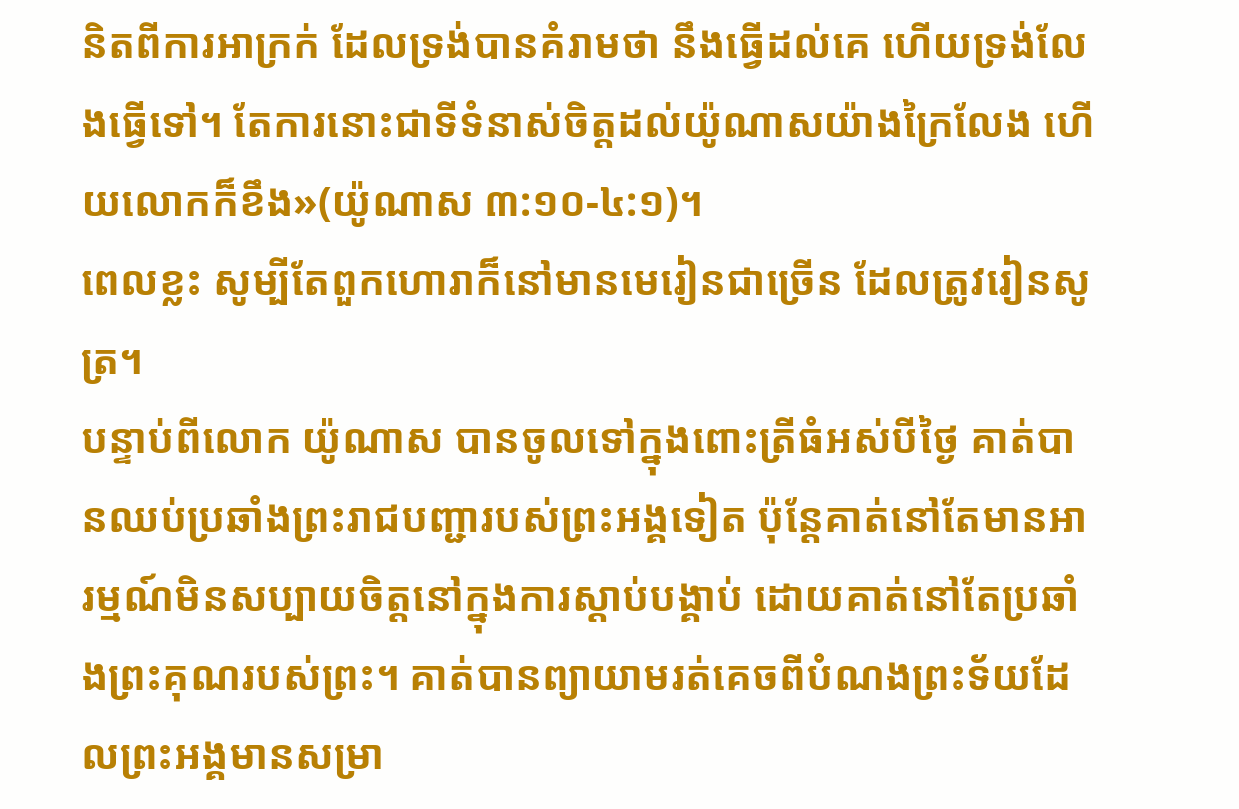និតពីការអាក្រក់ ដែលទ្រង់បានគំរាមថា នឹងធ្វើដល់គេ ហើយទ្រង់លែងធ្វើទៅ។ តែការនោះជាទីទំនាស់ចិត្តដល់យ៉ូណាសយ៉ាងក្រៃលែង ហើយលោកក៏ខឹង»(យ៉ូណាស ៣:១០-៤:១)។
ពេលខ្លះ សូម្បីតែពួកហោរាក៏នៅមានមេរៀនជាច្រើន ដែលត្រូវរៀនសូត្រ។
បន្ទាប់ពីលោក យ៉ូណាស បានចូលទៅក្នុងពោះត្រីធំអស់បីថ្ងៃ គាត់បានឈប់ប្រឆាំងព្រះរាជបញ្ជារបស់ព្រះអង្គទៀត ប៉ុន្តែគាត់នៅតែមានអារម្មណ៍មិនសប្បាយចិត្តនៅក្នុងការស្តាប់បង្គាប់ ដោយគាត់នៅតែប្រឆាំងព្រះគុណរបស់ព្រះ។ គាត់បានព្យាយាមរត់គេចពីបំណងព្រះទ័យដែលព្រះអង្គមានសម្រា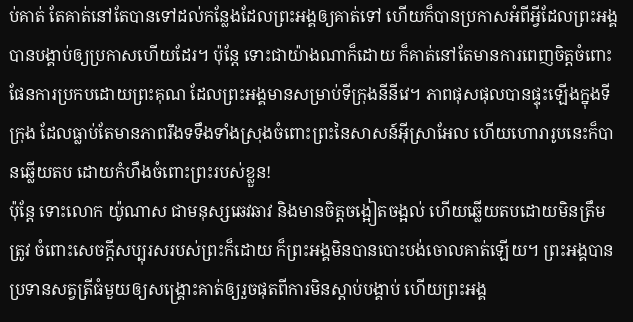ប់គាត់ តែគាត់នៅតែបានទៅដល់កន្លែងដែលព្រះអង្គឲ្យគាត់ទៅ ហើយក៏បានប្រកាសអំពីអ្វីដែលព្រះអង្គបានបង្គាប់ឲ្យប្រកាសហើយដែរ។ ប៉ុន្តែ ទោះជាយ៉ាងណាក៏ដោយ ក៏គាត់នៅតែមានការពេញចិត្តចំពោះផែនការប្រកបដោយព្រះគុណ ដែលព្រះអង្គមានសម្រាប់ទីក្រុងនីនីវេ។ ភាពផុសផុលបានផ្ទុះឡើងក្នុងទីក្រុង ដែលធ្លាប់តែមានភាពរឹងទទឹងទាំងស្រុងចំពោះព្រះនៃសាសន៍អ៊ីស្រាអែល ហើយហោរារូបនេះក៏បានឆ្លើយតប ដោយកំហឹងចំពោះព្រះរបស់ខ្លួន!
ប៉ុន្តែ ទោះលោក យ៉ូណាស ជាមនុស្សឆេវឆាវ និងមានចិត្តចង្អៀតចង្អល់ ហើយឆ្លើយតបដោយមិនត្រឹមត្រូវ ចំពោះសេចក្តីសប្បុរសរបស់ព្រះក៏ដោយ ក៏ព្រះអង្គមិនបានបោះបង់ចោលគាត់ឡើយ។ ព្រះអង្គបានប្រទានសត្វត្រីធំមួយឲ្យសង្គ្រោះគាត់ឲ្យរួចផុតពីការមិនស្តាប់បង្គាប់ ហើយព្រះអង្គ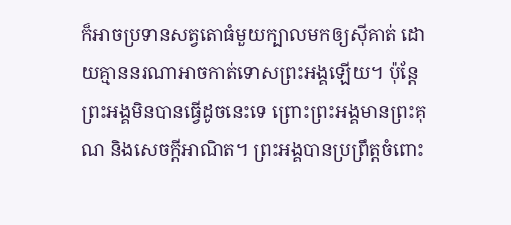ក៏អាចប្រទានសត្វតោធំមួយក្បាលមកឲ្យស៊ីគាត់ ដោយគ្មាននរណាអាចកាត់ទោសព្រះអង្គឡើយ។ ប៉ុន្តែ ព្រះអង្គមិនបានធ្វើដូចនេះទេ ព្រោះព្រះអង្គមានព្រះគុណ និងសេចក្តីអាណិត។ ព្រះអង្គបានប្រព្រឹត្តចំពោះ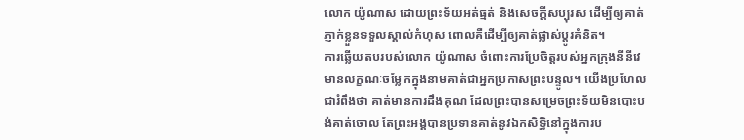លោក យ៉ូណាស ដោយព្រះទ័យអត់ធ្មត់ និងសេចក្តីសប្បុរស ដើម្បីឲ្យគាត់ភ្ញាក់ខ្លួនទទួលស្គាល់កំហុស ពោលគឺដើម្បីឲ្យគាត់ផ្លាស់ប្តូរគំនិត។
ការឆ្លើយតបរបស់លោក យ៉ូណាស ចំពោះការប្រែចិត្តរបស់អ្នកក្រុងនីនីវេ មានលក្ខណៈចម្លែកក្នុងនាមគាត់ជាអ្នកប្រកាសព្រះបន្ទូល។ យើងប្រហែលជារំពឹងថា គាត់មានការដឹងគុណ ដែលព្រះបានសម្រេចព្រះទ័យមិនបោះបង់គាត់ចោល តែព្រះអង្គបានប្រទានគាត់នូវឯកសិទ្ធិនៅក្នុងការប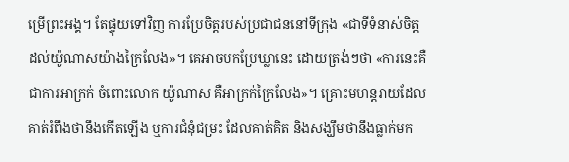ម្រើព្រះអង្គ។ តែផ្ទុយទៅវិញ ការប្រែចិត្តរបស់ប្រជាជននៅទីក្រុង «ជាទីទំនាស់ចិត្តដល់យ៉ូណាសយ៉ាងក្រៃលែង»។ គេអាចបកប្រែឃ្លានេះ ដោយត្រង់ៗថា «ការនេះគឺជាការអាក្រក់ ចំពោះលោក យ៉ូណាស គឺអាក្រក់ក្រៃលែង»។ គ្រោះមហន្តរាយដែលគាត់រំពឹងថានឹងកើតឡើង ឬការជំនុំជម្រះ ដែលគាត់គិត និងសង្ឃឹមថានឹងធ្លាក់មក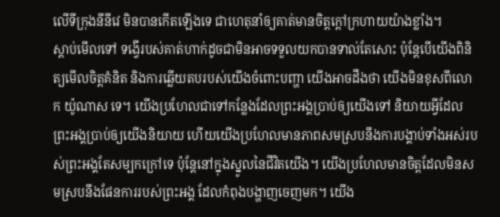លើទីក្រុងនីនីវេ មិនបានកើតឡើងទេ ជាហេតុនាំឲ្យគាត់មានចិត្តក្តៅក្រហាយយ៉ាងខ្លាំង។
ស្តាប់មើលទៅ ទង្វើរបស់គាត់ហាក់ដូចជាមិនអាចទទួលយកបានទាល់តែសោះ ប៉ុន្តែបើយើងពិនិត្យមើលចិត្តគំនិត និងការឆ្លើយតបរបស់យើងចំពោះបញ្ហា យើងអាចដឹងថា យើងមិនខុសពីលោក យ៉ូណាស ទេ។ យើងប្រហែលជាទៅកន្លែងដែលព្រះអង្គប្រាប់ឲ្យយើងទៅ និយាយអ្វីដែលព្រះអង្គប្រាប់ឲ្យយើងនិយាយ ហើយយើងប្រហែលមានភាពសមស្របនឹងការបង្គាប់ទាំងអស់របស់ព្រះអង្គតែសម្បកក្រៅទេ ប៉ុន្តែនៅក្នុងស្នូលនៃជីវិតយើង។ យើងប្រហែលមានចិត្តដែលមិនសមស្របនឹងផែនការរបស់ព្រះអង្គ ដែលកំពុងបង្ហាញចេញមក។ យើង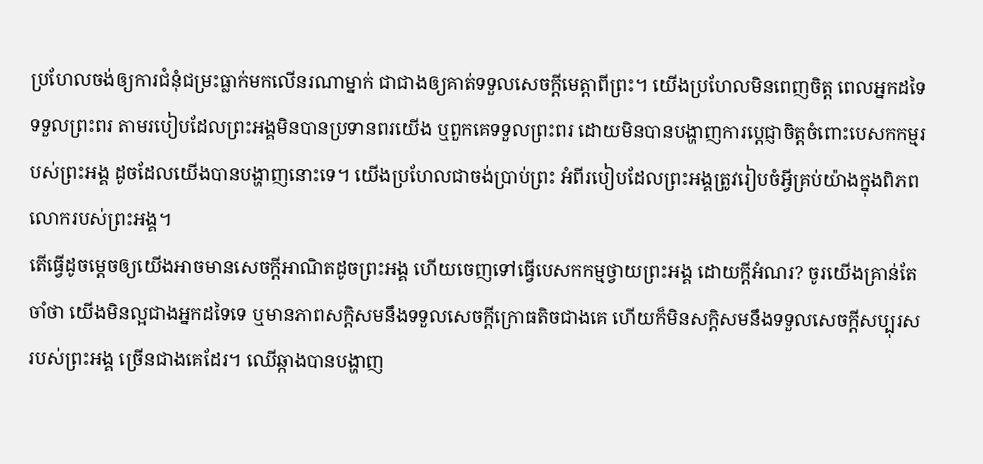ប្រហែលចង់ឲ្យការជំនុំជម្រះធ្លាក់មកលើនរណាម្នាក់ ជាជាងឲ្យគាត់ទទួលសេចក្តីមេត្តាពីព្រះ។ យើងប្រហែលមិនពេញចិត្ត ពេលអ្នកដទៃទទួលព្រះពរ តាមរបៀបដែលព្រះអង្គមិនបានប្រទានពរយើង ឬពួកគេទទួលព្រះពរ ដោយមិនបានបង្ហាញការប្ដេជ្ញាចិត្តចំពោះបេសកកម្មរបស់ព្រះអង្គ ដូចដែលយើងបានបង្ហាញនោះទេ។ យើងប្រហែលជាចង់ប្រាប់ព្រះ អំពីរបៀបដែលព្រះអង្គត្រូវរៀបចំអ្វីគ្រប់យ៉ាងក្នុងពិភពលោករបស់ព្រះអង្គ។
តើធ្វើដូចម្តេចឲ្យយើងអាចមានសេចក្តីអាណិតដូចព្រះអង្គ ហើយចេញទៅធ្វើបេសកកម្មថ្វាយព្រះអង្គ ដោយក្តីអំណរ? ចូរយើងគ្រាន់តែចាំថា យើងមិនល្អជាងអ្នកដទៃទេ ឬមានភាពសក្តិសមនឹងទទួលសេចក្តីក្រោធតិចជាងគេ ហើយក៏មិនសក្តិសមនឹងទទួលសេចក្តីសប្បុរសរបស់ព្រះអង្គ ច្រើនជាងគេដែរ។ ឈើឆ្កាងបានបង្ហាញ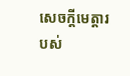សេចក្តីមេត្តារបស់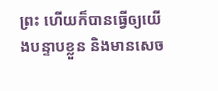ព្រះ ហើយក៏បានធ្វើឲ្យយើងបន្ទាបខ្លួន និងមានសេច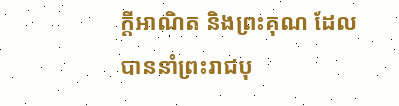ក្តីអាណិត និងព្រះគុណ ដែលបាននាំព្រះរាជបុ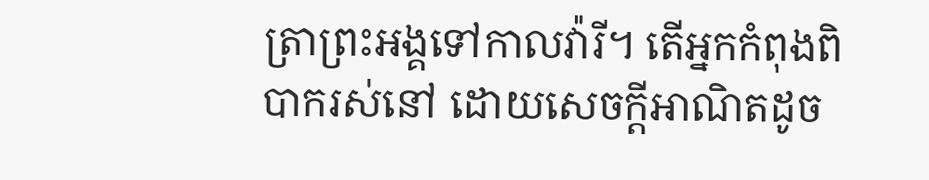ត្រាព្រះអង្គទៅកាលវ៉ារី។ តើអ្នកកំពុងពិបាករស់នៅ ដោយសេចក្តីអាណិតដូច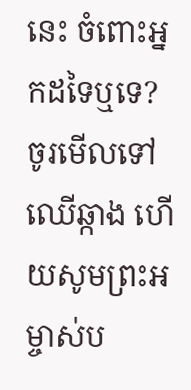នេះ ចំពោះអ្នកដទៃឬទេ? ចូរមើលទៅឈើឆ្កាង ហើយសូមព្រះអម្ចាស់ប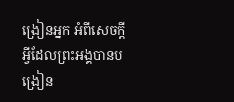ង្រៀនអ្នក អំពីសេចក្តីអ្វីដែលព្រះអង្គបានបង្រៀន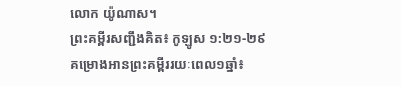លោក យ៉ូណាស។
ព្រះគម្ពីរសញ្ជឹងគិត៖ កូឡូស ១:២១-២៩
គម្រោងអានព្រះគម្ពីររយៈពេល១ឆ្នាំ៖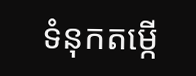ទំនុកតម្កើ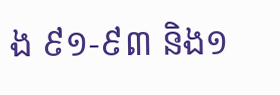ង ៩១-៩៣ និង១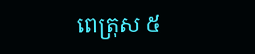ពេត្រុស ៥